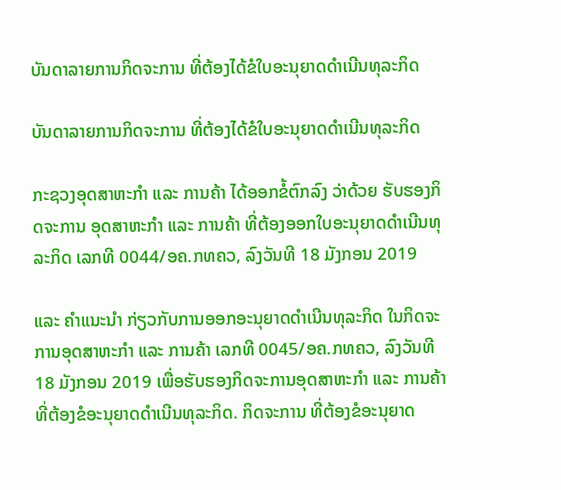ບັນດາລາຍການກິດຈະການ ທີ່ຕ້ອງໄດ້ຂໍໃບອະນຸຍາດດຳເນີນທຸລະກິດ

ບັນດາລາຍການກິດຈະການ ທີ່ຕ້ອງໄດ້ຂໍໃບອະນຸຍາດດຳເນີນທຸລະກິດ

ກະຊວງອຸດສາຫະກຳ ແລະ ການຄ້າ ໄດ້ອອກຂໍ້ຕົກລົງ ວ່າດ້ວຍ ຮັບຮອງກິດຈະການ ອຸດສາຫະກໍາ ແລະ ການຄ້າ ທີ່ຕ້ອງອອກໃບອະນຸຍາດດໍາເນີນທຸລະກິດ ເລກທີ 0044/ອຄ.ກທຄວ, ລົງວັນທີ 18 ມັງກອນ 2019

ແລະ ຄຳແນະນຳ ກ່ຽວກັບການອອກອະນຸຍາດດຳເນີນທຸລະກິດ ໃນກິດຈະການອຸດສາຫະກຳ ແລະ ການຄ້າ ເລກທີ 0045/ອຄ.ກທຄວ, ລົງວັນທີ 18 ມັງກອນ 2019 ເພື່ອຮັບຮອງກິດຈະການອຸດສາຫະກຳ ແລະ ການຄ້າທີ່ຕ້ອງຂໍອະນຸຍາດດຳເນີນທຸລະກິດ. ກິດຈະການ ທີ່ຕ້ອງຂໍອະນຸຍາດ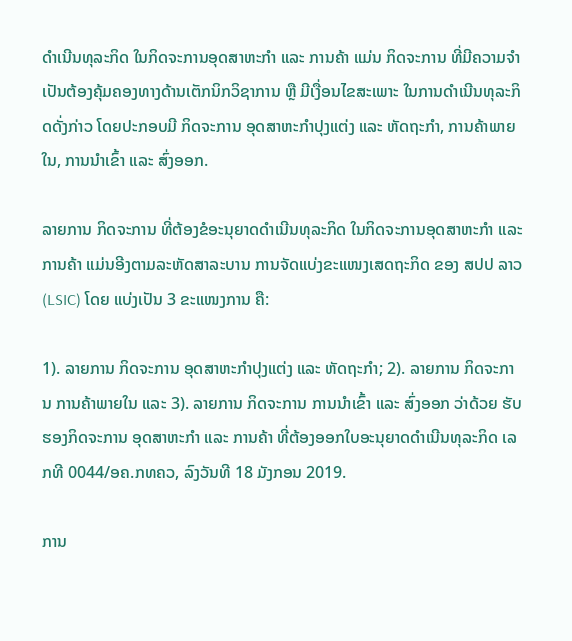ດຳເນີນທຸລະກິດ ໃນກິດຈະການອຸດສາຫະກຳ ແລະ ການຄ້າ ແມ່ນ ກິດຈະການ ທີ່ມີຄວາມຈຳເປັນຕ້ອງຄຸ້ມຄອງທາງດ້ານເຕັກນິກວິຊາການ ຫຼື ມີເງື່ອນໄຂສະເພາະ ໃນການດຳເນີນທຸລະກິດດັ່ງກ່າວ ໂດຍປະກອບມີ ກິດຈະການ ອຸດສາຫະກຳປຸງແຕ່ງ ແລະ ຫັດຖະກຳ, ການຄ້າພາຍໃນ, ການນຳເຂົ້າ ແລະ ສົ່ງອອກ.

ລາຍການ ກິດຈະການ ທີ່ຕ້ອງຂໍອະນຸຍາດດຳເນີນທຸລະກິດ ໃນກິດຈະການອຸດສາຫະກຳ ແລະ ການຄ້າ ແມ່ນອີງຕາມລະຫັດສາລະບານ ການຈັດແບ່ງຂະແໜງເສດຖະກິດ ຂອງ ສປປ ລາວ (LSIC) ໂດຍ ແບ່ງເປັນ 3 ຂະແໜງການ ຄື:

1). ລາຍການ ກິດຈະການ ອຸດສາຫະກໍາປຸງແຕ່ງ ແລະ ຫັດຖະກໍາ; 2). ລາຍການ ກິດຈະການ ການຄ້າພາຍໃນ ແລະ 3). ລາຍການ ກິດຈະການ ການນຳເຂົ້າ ແລະ ສົ່ງອອກ ວ່າດ້ວຍ ຮັບຮອງກິດຈະການ ອຸດສາຫະກໍາ ແລະ ການຄ້າ ທີ່ຕ້ອງອອກໃບອະນຸຍາດດໍາເນີນທຸລະກິດ ເລກທີ 0044/ອຄ.ກທຄວ, ລົງວັນທີ 18 ມັງກອນ 2019.

ການ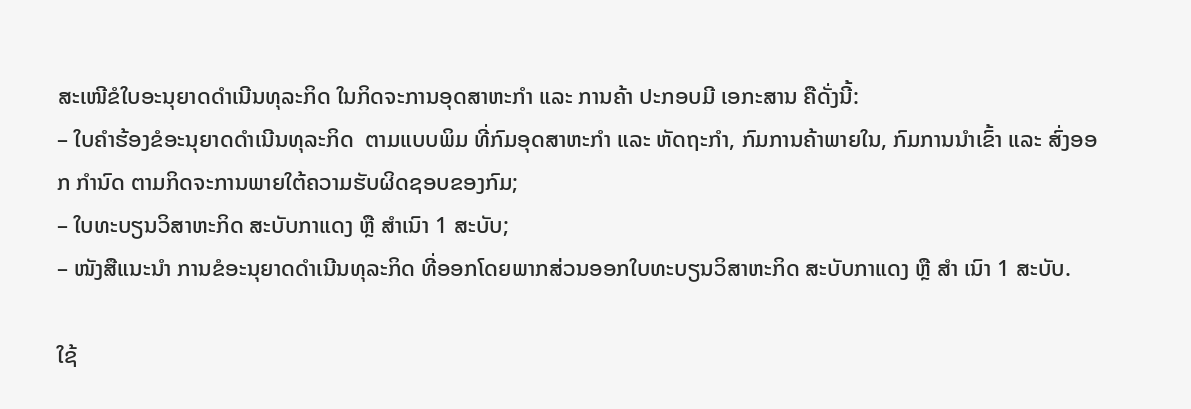ສະເໜີຂໍໃບອະນຸຍາດດຳເນີນທຸລະກິດ ໃນກິດຈະການອຸດສາຫະກຳ ແລະ ການຄ້າ ປະກອບມີ ເອກະສານ ຄືດັ່ງນີ້:
– ໃບຄໍາຮ້ອງຂໍອະນຸຍາດດໍາເນີນທຸລະກິດ  ຕາມແບບພິມ ທີ່ກົມອຸດສາຫະກຳ ແລະ ຫັດຖະກຳ, ກົມການຄ້າພາຍໃນ, ກົມການນໍາເຂົ້າ ແລະ ສົ່ງອອກ ກຳນົດ ຕາມກິດຈະການພາຍໃຕ້ຄວາມຮັບຜິດຊອບຂອງກົມ;
– ໃບທະບຽນວິສາຫະກິດ ສະບັບກາແດງ ຫຼື ສຳເນົາ 1 ສະບັບ;
– ໜັງສືແນະນຳ ການຂໍອະນຸຍາດດຳເນີນທຸລະກິດ ທີ່ອອກໂດຍພາກສ່ວນອອກໃບທະບຽນວິສາຫະກິດ ສະບັບກາແດງ ຫຼື ສຳ ເນົາ 1 ສະບັບ.

ໃຊ້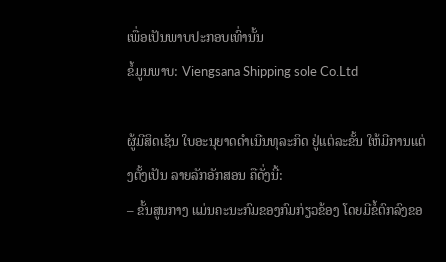ເພື່ອເປັນພາບປະກອບເທົ່ານັ້ນ
ຂໍ້ມູນພາບ: Viengsana Shipping sole Co.Ltd

ຜູ້ມີສິດເຊັນ ໃບອະນຸຍາດດຳເນີນທຸລະກິດ ຢູ່ແຕ່ລະຂັ້ນ ໃຫ້ມີການແຕ່ງຕັ້ງເປັນ ລາຍລັກອັກສອນ ຄືດັ່ງນີ້:
– ຂັ້ນສູນກາງ ແມ່ນຄະນະກົມຂອງກົມກ່ຽວຂ້ອງ ໂດຍມີຂໍ້ຕົກລົງຂອ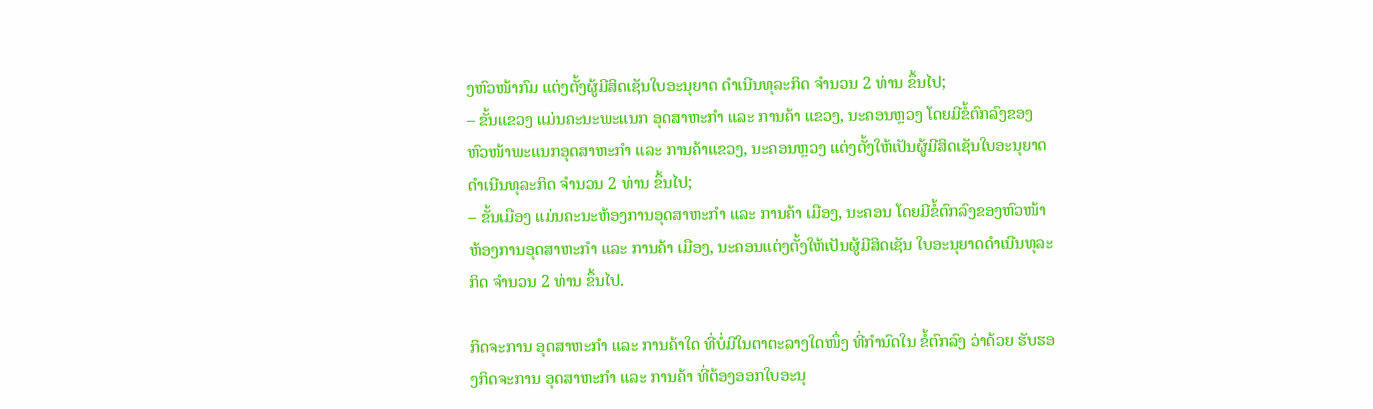ງຫົວໜ້າກົມ ແຕ່ງຕັ້ງຜູ້ມີສິດເຊັນໃບອະນຸຍາດ ດຳເນີນທຸລະກິດ ຈຳນວນ 2 ທ່ານ ຂຶ້ນໄປ;
– ຂັ້ນແຂວງ ແມ່ນຄະນະພະແນກ ອຸດສາຫະກຳ ແລະ ການຄ້າ ແຂວງ, ນະຄອນຫຼວງ ໂດຍມີຂໍ້ຕົກລົງຂອງຫົວໜ້າພະແນກອຸດສາຫະກຳ ແລະ ການຄ້າແຂວງ, ນະຄອນຫຼວງ ແຕ່ງຕັ້ງໃຫ້ເປັນຜູ້ມີສິດເຊັນໃບອະນຸຍາດດຳເນີນທຸລະກິດ ຈຳນວນ 2 ທ່ານ ຂຶ້ນໄປ;
– ຂັ້ນເມືອງ ແມ່ນຄະນະຫ້ອງການອຸດສາຫະກຳ ແລະ ການຄ້າ ເມືອງ, ນະຄອນ ໂດຍມີຂໍ້ຕົກລົງຂອງຫົວໜ້າ ຫ້ອງການອຸດສາຫະກຳ ແລະ ການຄ້າ ເມືອງ, ນະຄອນແຕ່ງຕັ້ງໃຫ້ເປັນຜູ້ມີສິດເຊັນ ໃບອະນຸຍາດດຳເນີນທຸລະກິດ ຈຳນວນ 2 ທ່ານ ຂຶ້ນໄປ.

ກິດຈະການ ອຸດສາຫະກຳ ແລະ ການຄ້າໃດ ທີ່ບໍ່ມີໃນຕາຕະລາງໃດໜຶ່ງ ທີ່ກຳນົດໃນ ຂໍ້ຕົກລົງ ວ່າດ້ວຍ ຮັບຮອງກິດຈະການ ອຸດສາຫະກໍາ ແລະ ການຄ້າ ທີ່ຕ້ອງອອກໃບອະນຸ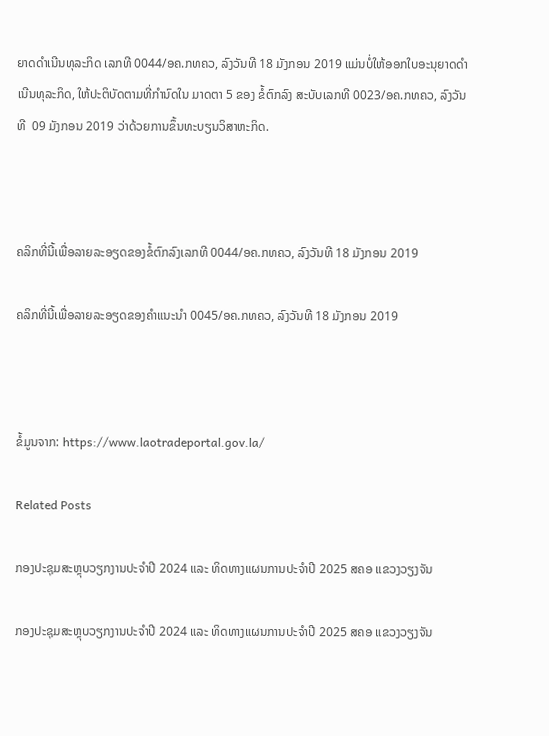ຍາດດໍາເນີນທຸລະກິດ ເລກທີ 0044/ອຄ.ກທຄວ, ລົງວັນທີ 18 ມັງກອນ 2019 ແມ່ນບໍ່ໃຫ້ອອກໃບອະນຸຍາດດຳເນີນທຸລະກິດ, ໃຫ້ປະຕິບັດຕາມທີ່ກຳນົດໃນ ມາດຕາ 5 ຂອງ ຂໍ້ຕົກລົງ ສະບັບເລກທີ 0023/ອຄ.ກທຄວ, ລົງວັນທີ  09 ມັງກອນ 2019 ວ່າດ້ວຍການຂຶ້ນທະບຽນວິສາຫະກິດ.



ຄລິກທີ່ນີ້ເພື່ອລາຍລະອຽດຂອງຂໍ້ຕົກລົງເລກທີ 0044/ອຄ.ກທຄວ, ລົງວັນທີ 18 ມັງກອນ 2019

ຄລິກທີ່ນີ້ເພື່ອລາຍລະອຽດຂອງຄຳແນະນຳ 0045/ອຄ.ກທຄວ, ລົງວັນທີ 18 ມັງກອນ 2019



ຂໍ້ມູນຈາກ: https://www.laotradeportal.gov.la/

Related Posts

ກອງປະຊຸມສະຫຼຸບວຽກງານປະຈຳປີ 2024 ແລະ ທິດທາງແຜນການປະຈຳປີ 2025 ສຄອ ແຂວງວຽງຈັນ

ກອງປະຊຸມສະຫຼຸບວຽກງານປະຈຳປີ 2024 ແລະ ທິດທາງແຜນການປະຈຳປີ 2025 ສຄອ ແຂວງວຽງຈັນ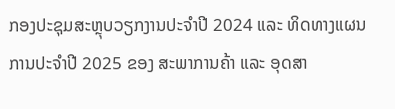ກອງປະຊຸມສະຫຼຸບວຽກງານປະຈຳປີ 2024 ແລະ ທິດທາງແຜນການປະຈຳປີ 2025 ຂອງ ສະພາການຄ້າ ແລະ ອຸດສາ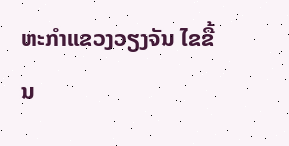ຫະກຳແຂວງວຽງຈັນ ໄຂຂື້ນ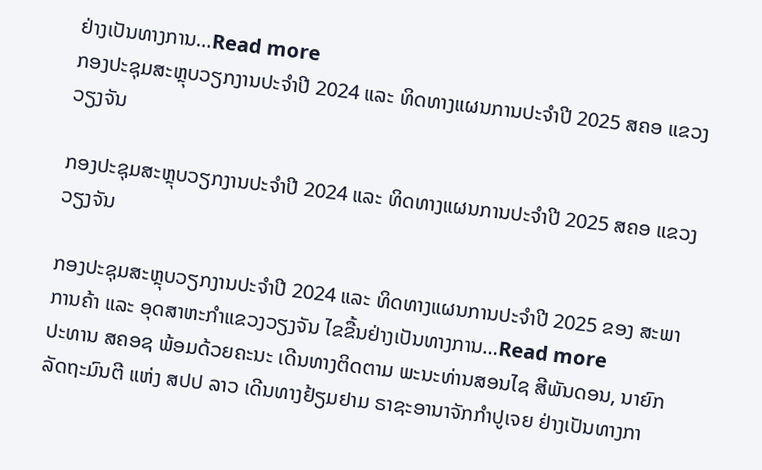ຢ່າງເປັນທາງການ…Read more
ກອງປະຊຸມສະຫຼຸບວຽກງານປະຈຳປີ 2024 ແລະ ທິດທາງແຜນການປະຈຳປີ 2025 ສຄອ ແຂວງວຽງຈັນ

ກອງປະຊຸມສະຫຼຸບວຽກງານປະຈຳປີ 2024 ແລະ ທິດທາງແຜນການປະຈຳປີ 2025 ສຄອ ແຂວງວຽງຈັນ

ກອງປະຊຸມສະຫຼຸບວຽກງານປະຈຳປີ 2024 ແລະ ທິດທາງແຜນການປະຈຳປີ 2025 ຂອງ ສະພາການຄ້າ ແລະ ອຸດສາຫະກຳແຂວງວຽງຈັນ ໄຂຂື້ນຢ່າງເປັນທາງການ…Read more
ປະທານ ສຄອຊ ພ້ອມດ້ວຍຄະນະ ເດີນທາງຕິດຕາມ ພະນະທ່ານສອນໄຊ ສີພັນດອນ, ນາຍົກລັດຖະມົນຕີ ແຫ່ງ ສປປ ລາວ ເດີນທາງຢ້ຽມຢາມ ຣາຊະອານາຈັກກຳປູເຈຍ ຢ່າງເປັນທາງກາ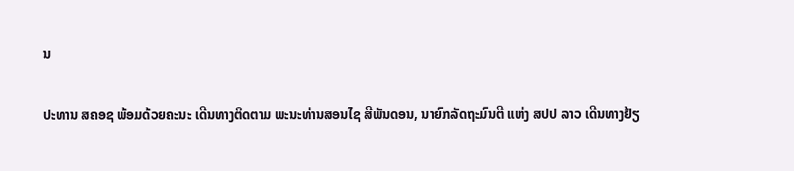ນ

ປະທານ ສຄອຊ ພ້ອມດ້ວຍຄະນະ ເດີນທາງຕິດຕາມ ພະນະທ່ານສອນໄຊ ສີພັນດອນ, ນາຍົກລັດຖະມົນຕີ ແຫ່ງ ສປປ ລາວ ເດີນທາງຢ້ຽ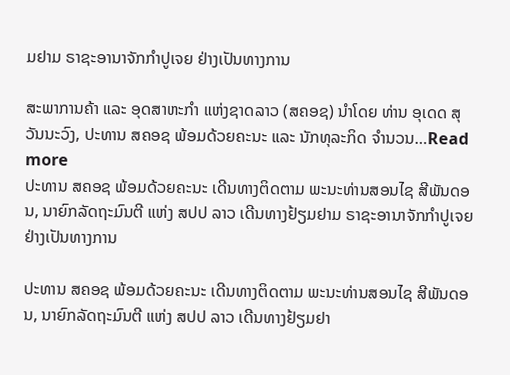ມຢາມ ຣາຊະອານາຈັກກຳປູເຈຍ ຢ່າງເປັນທາງການ

ສະພາການຄ້າ ແລະ ອຸດສາຫະກຳ ແຫ່ງຊາດລາວ (ສຄອຊ) ນຳໂດຍ ທ່ານ ອຸເດດ ສຸວັນນະວົງ, ປະທານ ສຄອຊ ພ້ອມດ້ວຍຄະນະ ແລະ ນັກທຸລະກິດ ຈຳນວນ…Read more
ປະທານ ສຄອຊ ພ້ອມດ້ວຍຄະນະ ເດີນທາງຕິດຕາມ ພະນະທ່ານສອນໄຊ ສີພັນດອນ, ນາຍົກລັດຖະມົນຕີ ແຫ່ງ ສປປ ລາວ ເດີນທາງຢ້ຽມຢາມ ຣາຊະອານາຈັກກຳປູເຈຍ ຢ່າງເປັນທາງການ

ປະທານ ສຄອຊ ພ້ອມດ້ວຍຄະນະ ເດີນທາງຕິດຕາມ ພະນະທ່ານສອນໄຊ ສີພັນດອນ, ນາຍົກລັດຖະມົນຕີ ແຫ່ງ ສປປ ລາວ ເດີນທາງຢ້ຽມຢາ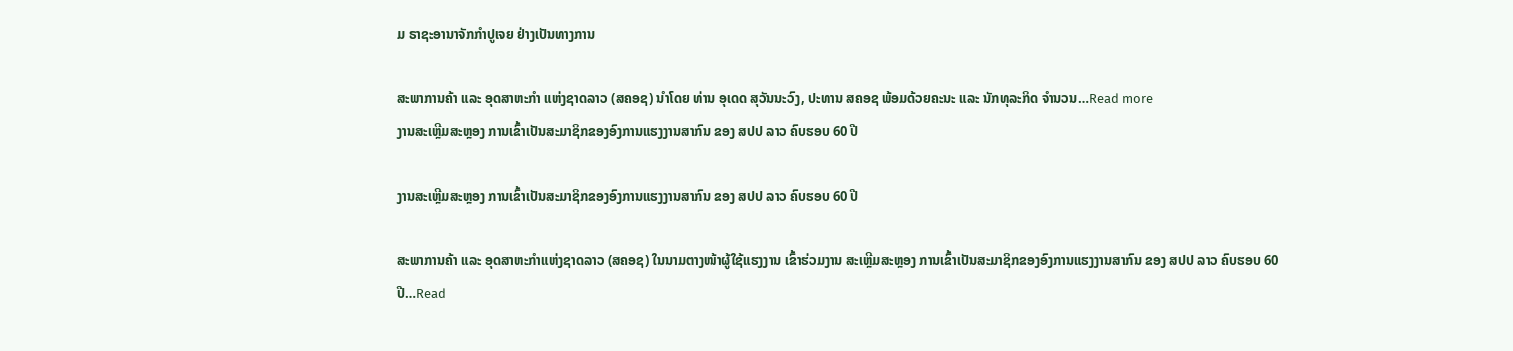ມ ຣາຊະອານາຈັກກຳປູເຈຍ ຢ່າງເປັນທາງການ

ສະພາການຄ້າ ແລະ ອຸດສາຫະກຳ ແຫ່ງຊາດລາວ (ສຄອຊ) ນຳໂດຍ ທ່ານ ອຸເດດ ສຸວັນນະວົງ, ປະທານ ສຄອຊ ພ້ອມດ້ວຍຄະນະ ແລະ ນັກທຸລະກິດ ຈຳນວນ…Read more
ງານສະເຫຼີມສະຫຼອງ ການເຂົ້າເປັນສະມາຊິກຂອງອົງການແຮງງານສາກົນ ຂອງ ສປປ ລາວ ຄົບຮອບ 60 ປີ

ງານສະເຫຼີມສະຫຼອງ ການເຂົ້າເປັນສະມາຊິກຂອງອົງການແຮງງານສາກົນ ຂອງ ສປປ ລາວ ຄົບຮອບ 60 ປີ

ສະພາການຄ້າ ແລະ ອຸດສາຫະກຳແຫ່ງຊາດລາວ (ສຄອຊ) ໃນນາມຕາງໜ້າຜູ້ໃຊ້ແຮງງານ ເຂົ້າຮ່ວມງານ ສະເຫຼີມສະຫຼອງ ການເຂົ້າເປັນສະມາຊິກຂອງອົງການແຮງງານສາກົນ ຂອງ ສປປ ລາວ ຄົບຮອບ 60 ປີ…Read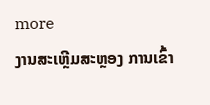more
ງານສະເຫຼີມສະຫຼອງ ການເຂົ້າ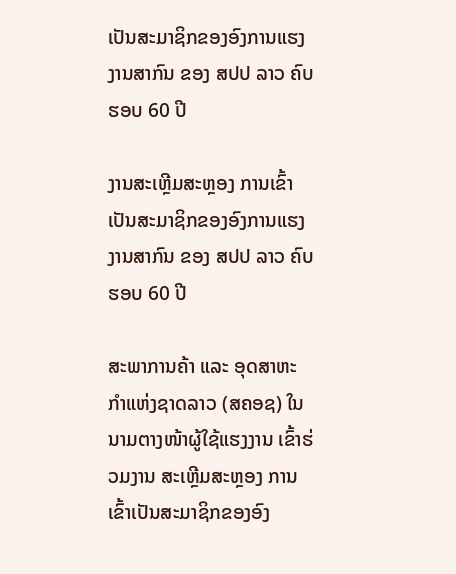ເປັນສະມາຊິກຂອງອົງການແຮງງານສາກົນ ຂອງ ສປປ ລາວ ຄົບຮອບ 60 ປີ

ງານສະເຫຼີມສະຫຼອງ ການເຂົ້າເປັນສະມາຊິກຂອງອົງການແຮງງານສາກົນ ຂອງ ສປປ ລາວ ຄົບຮອບ 60 ປີ

ສະພາການຄ້າ ແລະ ອຸດສາຫະກຳແຫ່ງຊາດລາວ (ສຄອຊ) ໃນນາມຕາງໜ້າຜູ້ໃຊ້ແຮງງານ ເຂົ້າຮ່ວມງານ ສະເຫຼີມສະຫຼອງ ການເຂົ້າເປັນສະມາຊິກຂອງອົງ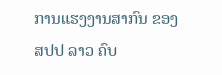ການແຮງງານສາກົນ ຂອງ ສປປ ລາວ ຄົບ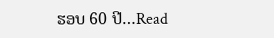ຮອບ 60 ປີ…Read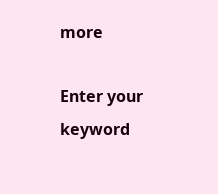more

Enter your keyword